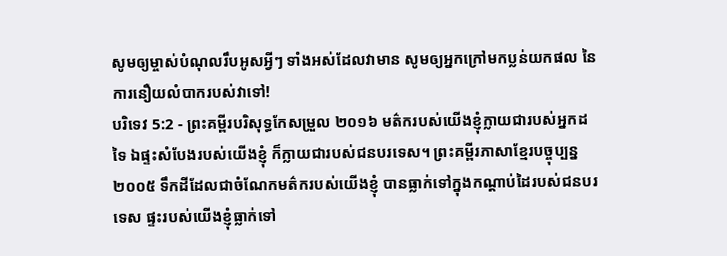សូមឲ្យម្ចាស់បំណុលរឹបអូសអ្វីៗ ទាំងអស់ដែលវាមាន សូមឲ្យអ្នកក្រៅមកប្លន់យកផល នៃការនឿយលំបាករបស់វាទៅ!
បរិទេវ 5:2 - ព្រះគម្ពីរបរិសុទ្ធកែសម្រួល ២០១៦ មត៌ករបស់យើងខ្ញុំក្លាយជារបស់អ្នកដទៃ ឯផ្ទះសំបែងរបស់យើងខ្ញុំ ក៏ក្លាយជារបស់ជនបរទេស។ ព្រះគម្ពីរភាសាខ្មែរបច្ចុប្បន្ន ២០០៥ ទឹកដីដែលជាចំណែកមត៌ករបស់យើងខ្ញុំ បានធ្លាក់ទៅក្នុងកណ្ដាប់ដៃរបស់ជនបរទេស ផ្ទះរបស់យើងខ្ញុំធ្លាក់ទៅ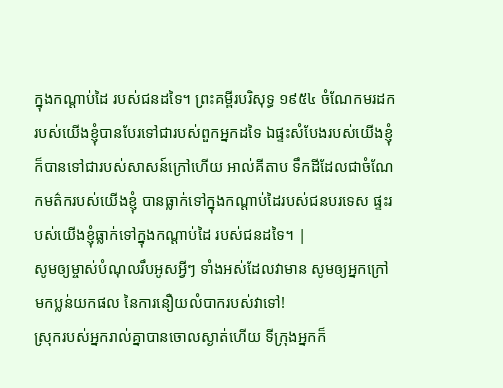ក្នុងកណ្ដាប់ដៃ របស់ជនដទៃ។ ព្រះគម្ពីរបរិសុទ្ធ ១៩៥៤ ចំណែកមរដករបស់យើងខ្ញុំបានបែរទៅជារបស់ពួកអ្នកដទៃ ឯផ្ទះសំបែងរបស់យើងខ្ញុំ ក៏បានទៅជារបស់សាសន៍ក្រៅហើយ អាល់គីតាប ទឹកដីដែលជាចំណែកមត៌ករបស់យើងខ្ញុំ បានធ្លាក់ទៅក្នុងកណ្ដាប់ដៃរបស់ជនបរទេស ផ្ទះរបស់យើងខ្ញុំធ្លាក់ទៅក្នុងកណ្ដាប់ដៃ របស់ជនដទៃ។ |
សូមឲ្យម្ចាស់បំណុលរឹបអូសអ្វីៗ ទាំងអស់ដែលវាមាន សូមឲ្យអ្នកក្រៅមកប្លន់យកផល នៃការនឿយលំបាករបស់វាទៅ!
ស្រុករបស់អ្នករាល់គ្នាបានចោលស្ងាត់ហើយ ទីក្រុងអ្នកក៏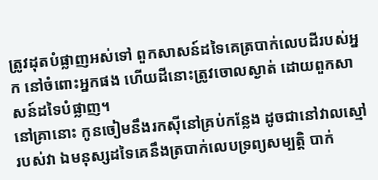ត្រូវដុតបំផ្លាញអស់ទៅ ពួកសាសន៍ដទៃគេត្របាក់លេបដីរបស់អ្នក នៅចំពោះអ្នកផង ហើយដីនោះត្រូវចោលស្ងាត់ ដោយពួកសាសន៍ដទៃបំផ្លាញ។
នៅគ្រានោះ កូនចៀមនឹងរកស៊ីនៅគ្រប់កន្លែង ដូចជានៅវាលស្មៅរបស់វា ឯមនុស្សដទៃគេនឹងត្របាក់លេបទ្រព្យសម្បត្តិ បាក់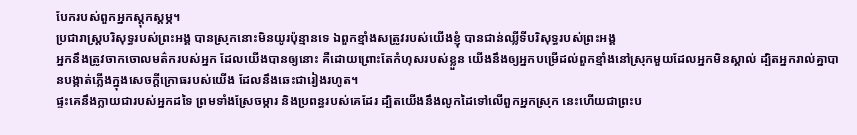បែករបស់ពួកអ្នកស្តុកស្តម្ភ។
ប្រជារាស្ត្របរិសុទ្ធរបស់ព្រះអង្គ បានស្រុកនោះមិនយូរប៉ុន្មានទេ ឯពួកខ្មាំងសត្រូវរបស់យើងខ្ញុំ បានជាន់ឈ្លីទីបរិសុទ្ធរបស់ព្រះអង្គ
អ្នកនឹងត្រូវចាកចោលមត៌ករបស់អ្នក ដែលយើងបានឲ្យនោះ គឺដោយព្រោះតែកំហុសរបស់ខ្លួន យើងនឹងឲ្យអ្នកបម្រើដល់ពួកខ្មាំងនៅស្រុកមួយដែលអ្នកមិនស្គាល់ ដ្បិតអ្នករាល់គ្នាបានបង្កាត់ភ្លើងក្នុងសេចក្ដីក្រោធរបស់យើង ដែលនឹងឆេះជារៀងរហូត។
ផ្ទះគេនឹងក្លាយជារបស់អ្នកដទៃ ព្រមទាំងស្រែចម្ការ និងប្រពន្ធរបស់គេដែរ ដ្បិតយើងនឹងលូកដៃទៅលើពួកអ្នកស្រុក នេះហើយជាព្រះប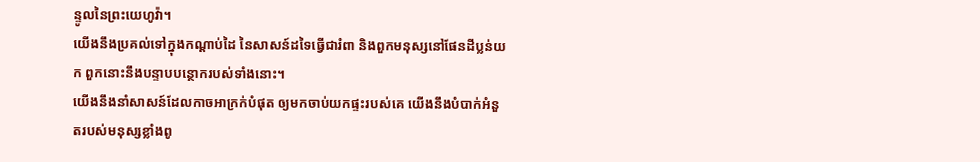ន្ទូលនៃព្រះយេហូវ៉ា។
យើងនឹងប្រគល់ទៅក្នុងកណ្ដាប់ដៃ នៃសាសន៍ដទៃធ្វើជារំពា និងពួកមនុស្សនៅផែនដីប្លន់យក ពួកនោះនឹងបន្ទាបបន្ថោករបស់ទាំងនោះ។
យើងនឹងនាំសាសន៍ដែលកាចអាក្រក់បំផុត ឲ្យមកចាប់យកផ្ទះរបស់គេ យើងនឹងបំបាក់អំនួតរបស់មនុស្សខ្លាំងពូ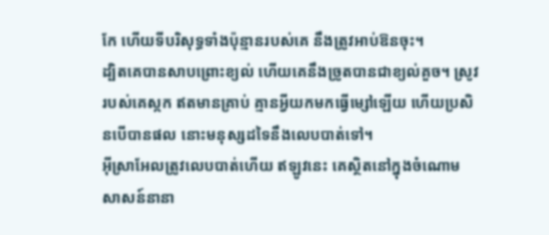កែ ហើយទីបរិសុទ្ធទាំងប៉ុន្មានរបស់គេ នឹងត្រូវអាប់ឱនចុះ។
ដ្បិតគេបានសាបព្រោះខ្យល់ ហើយគេនឹងច្រូតបានជាខ្យល់គួច។ ស្រូវរបស់គេស្កក ឥតមានគ្រាប់ គ្មានអ្វីយកមកធ្វើម្សៅឡើយ ហើយប្រសិនបើបានផល នោះមនុស្សដទៃនឹងលេបបាត់ទៅ។
អ៊ីស្រាអែលត្រូវលេបបាត់ហើយ ឥឡូវនេះ គេស្ថិតនៅក្នុងចំណោមសាសន៍នានា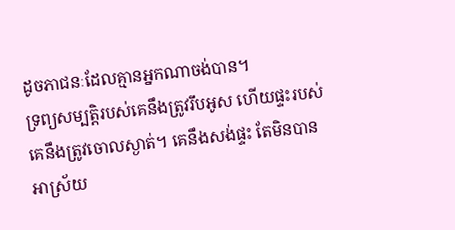ដូចភាជនៈដែលគ្មានអ្នកណាចង់បាន។
ទ្រព្យសម្បត្តិរបស់គេនឹងត្រូវរឹបអូស ហើយផ្ទះរបស់គេនឹងត្រូវចោលស្ងាត់។ គេនឹងសង់ផ្ទះ តែមិនបានអាស្រ័យ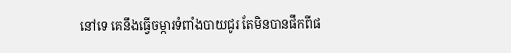នៅទេ គេនឹងធ្វើចម្ការទំពាំងបាយជូរ តែមិនបានផឹកពីផ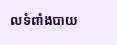លទំពាំងបាយ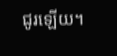ជូរឡើយ។